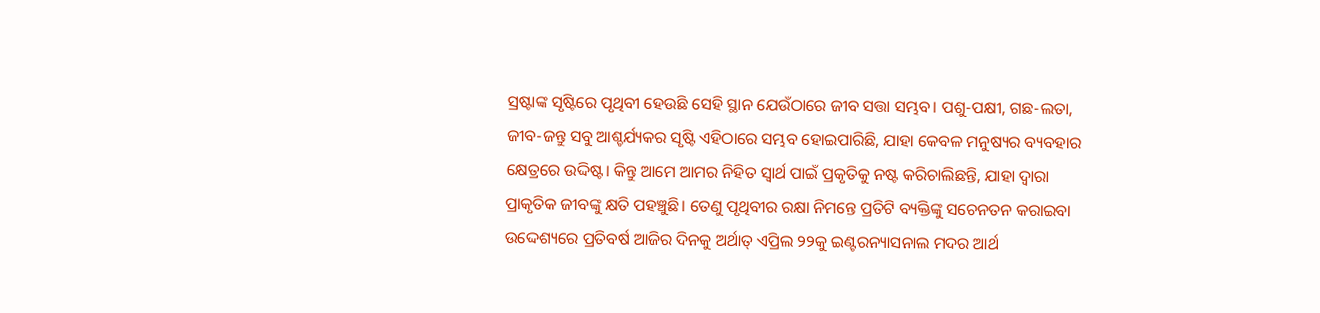ସ୍ରଷ୍ଟାଙ୍କ ସୃଷ୍ଟିରେ ପୃଥିବୀ ହେଉଛି ସେହି ସ୍ଥାନ ଯେଉଁଠାରେ ଜୀବ ସତ୍ତା ସମ୍ଭବ। ପଶୁ-ପକ୍ଷୀ, ଗଛ-ଲତା, ଜୀବ-ଜନ୍ତୁ ସବୁ ଆଶ୍ଚର୍ଯ୍ୟକର ସୃଷ୍ଟି ଏହିଠାରେ ସମ୍ଭବ ହୋଇପାରିଛି, ଯାହା କେବଳ ମନୁଷ୍ୟର ବ୍ୟବହାର କ୍ଷେତ୍ରରେ ଉଦ୍ଦିଷ୍ଟ। କିନ୍ତୁ ଆମେ ଆମର ନିହିତ ସ୍ୱାର୍ଥ ପାଇଁ ପ୍ରକୃତିକୁ ନଷ୍ଟ କରିଚାଲିଛନ୍ତି, ଯାହା ଦ୍ୱାରା ପ୍ରାକୃତିକ ଜୀବଙ୍କୁ କ୍ଷତି ପହଞ୍ଚୁଛି। ତେଣୁ ପୃଥିବୀର ରକ୍ଷା ନିମନ୍ତେ ପ୍ରତିଟି ବ୍ୟକ୍ତିଙ୍କୁ ସଚେନତନ କରାଇବା ଉଦ୍ଦେଶ୍ୟରେ ପ୍ରତିବର୍ଷ ଆଜିର ଦିନକୁ ଅର୍ଥାତ୍ ଏପ୍ରିଲ ୨୨କୁ ଇଣ୍ଟରନ୍ୟାସନାଲ ମଦର ଆର୍ଥ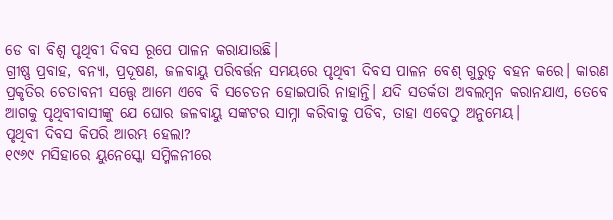ଡେ ବା ବିଶ୍ୱ ପୃଥିବୀ ଦିବସ ରୂପେ ପାଳନ କରାଯାଉଛି।
ଗ୍ରୀଷ୍ଣ ପ୍ରବାହ, ବନ୍ୟା, ପ୍ରଦୂଷଣ, ଜଳବାୟୁ ପରିବର୍ତ୍ତନ ସମୟରେ ପୃଥିବୀ ଦିବସ ପାଳନ ବେଶ୍ ଗୁରୁତ୍ୱ ବହନ କରେ। କାରଣ ପ୍ରକୃତିର ଚେତାବନୀ ସତ୍ତ୍ୱେ ଆମେ ଏବେ ବି ସଚେତନ ହୋଇପାରି ନାହାନ୍ତି। ଯଦି ସତର୍କତା ଅବଲମ୍ବନ କରାନଯାଏ, ତେବେ ଆଗକୁ ପୃଥିବୀବାସୀଙ୍କୁ ଯେ ଘୋର ଜଳବାୟୁ ସଙ୍କଟର ସାମ୍ନା କରିବାକୁ ପଡିବ, ତାହା ଏବେଠୁ ଅନୁମେୟ।
ପୃଥିବୀ ଦିବସ କିପରି ଆରମ୍ଭ ହେଲା?
୧୯୬୯ ମସିହାରେ ୟୁନେସ୍କୋ ସମ୍ମିଳନୀରେ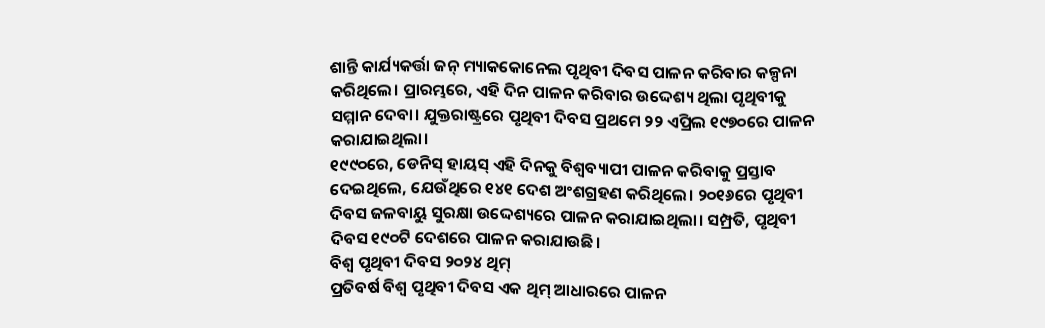ଶାନ୍ତି କାର୍ଯ୍ୟକର୍ତ୍ତା ଜନ୍ ମ୍ୟାକକୋନେଲ ପୃଥିବୀ ଦିବସ ପାଳନ କରିବାର କଳ୍ପନା କରିଥିଲେ। ପ୍ରାରମ୍ଭରେ, ଏହି ଦିନ ପାଳନ କରିବାର ଉଦ୍ଦେଶ୍ୟ ଥିଲା ପୃଥିବୀକୁ ସମ୍ମାନ ଦେବା। ଯୁକ୍ତରାଷ୍ଟ୍ରରେ ପୃଥିବୀ ଦିବସ ପ୍ରଥମେ ୨୨ ଏପ୍ରିଲ ୧୯୭୦ରେ ପାଳନ କରାଯାଇଥିଲା।
୧୯୯୦ରେ, ଡେନିସ୍ ହାୟସ୍ ଏହି ଦିନକୁ ବିଶ୍ୱବ୍ୟାପୀ ପାଳନ କରିବାକୁ ପ୍ରସ୍ତାବ ଦେଇଥିଲେ, ଯେଉଁଥିରେ ୧୪୧ ଦେଶ ଅଂଶଗ୍ରହଣ କରିଥିଲେ। ୨୦୧୬ରେ ପୃଥିବୀ ଦିବସ ଜଳବାୟୁ ସୁରକ୍ଷା ଉଦ୍ଦେଶ୍ୟରେ ପାଳନ କରାଯାଇଥିଲା। ସମ୍ପ୍ରତି, ପୃଥିବୀ ଦିବସ ୧୯୦ଟି ଦେଶରେ ପାଳନ କରାଯାଉଛି।
ବିଶ୍ୱ ପୃଥିବୀ ଦିବସ ୨୦୨୪ ଥିମ୍
ପ୍ରତିବର୍ଷ ବିଶ୍ୱ ପୃଥିବୀ ଦିବସ ଏକ ଥିମ୍ ଆଧାରରେ ପାଳନ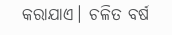କରାଯାଏ। ଚଳିତ ବର୍ଷ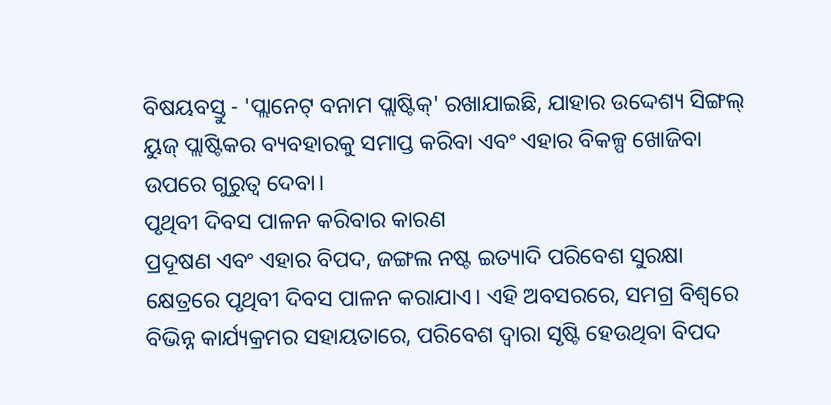ବିଷୟବସ୍ତୁ - 'ପ୍ଲାନେଟ୍ ବନାମ ପ୍ଲାଷ୍ଟିକ୍' ରଖାଯାଇଛି, ଯାହାର ଉଦ୍ଦେଶ୍ୟ ସିଙ୍ଗଲ୍ ୟୁଜ୍ ପ୍ଲାଷ୍ଟିକର ବ୍ୟବହାରକୁ ସମାପ୍ତ କରିବା ଏବଂ ଏହାର ବିକଳ୍ପ ଖୋଜିବା ଉପରେ ଗୁରୁତ୍ୱ ଦେବା।
ପୃଥିବୀ ଦିବସ ପାଳନ କରିବାର କାରଣ
ପ୍ରଦୂଷଣ ଏବଂ ଏହାର ବିପଦ, ଜଙ୍ଗଲ ନଷ୍ଟ ଇତ୍ୟାଦି ପରିବେଶ ସୁରକ୍ଷା କ୍ଷେତ୍ରରେ ପୃଥିବୀ ଦିବସ ପାଳନ କରାଯାଏ। ଏହି ଅବସରରେ, ସମଗ୍ର ବିଶ୍ୱରେ ବିଭିନ୍ନ କାର୍ଯ୍ୟକ୍ରମର ସହାୟତାରେ, ପରିବେଶ ଦ୍ୱାରା ସୃଷ୍ଟି ହେଉଥିବା ବିପଦ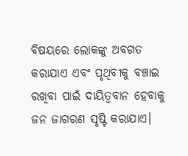ବିଷୟରେ ଲୋକଙ୍କୁ ଅବଗତ କରାଯାଏ ଏବଂ ପୃଥିବୀକୁ ବଞ୍ଚାଇ ରଖିବା ପାଇଁ ଦାୟିତ୍ୱବାନ ହେବାକୁ ଜନ ଜାଗରଣ ସୃଷ୍ଟି କରାଯାଏ।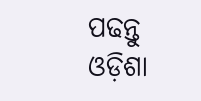ପଢନ୍ତୁ ଓଡ଼ିଶା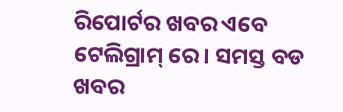ରିପୋର୍ଟର ଖବର ଏବେ ଟେଲିଗ୍ରାମ୍ ରେ। ସମସ୍ତ ବଡ ଖବର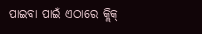ପାଇବା ପାଇଁ ଏଠାରେ କ୍ଲିକ୍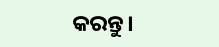କରନ୍ତୁ।